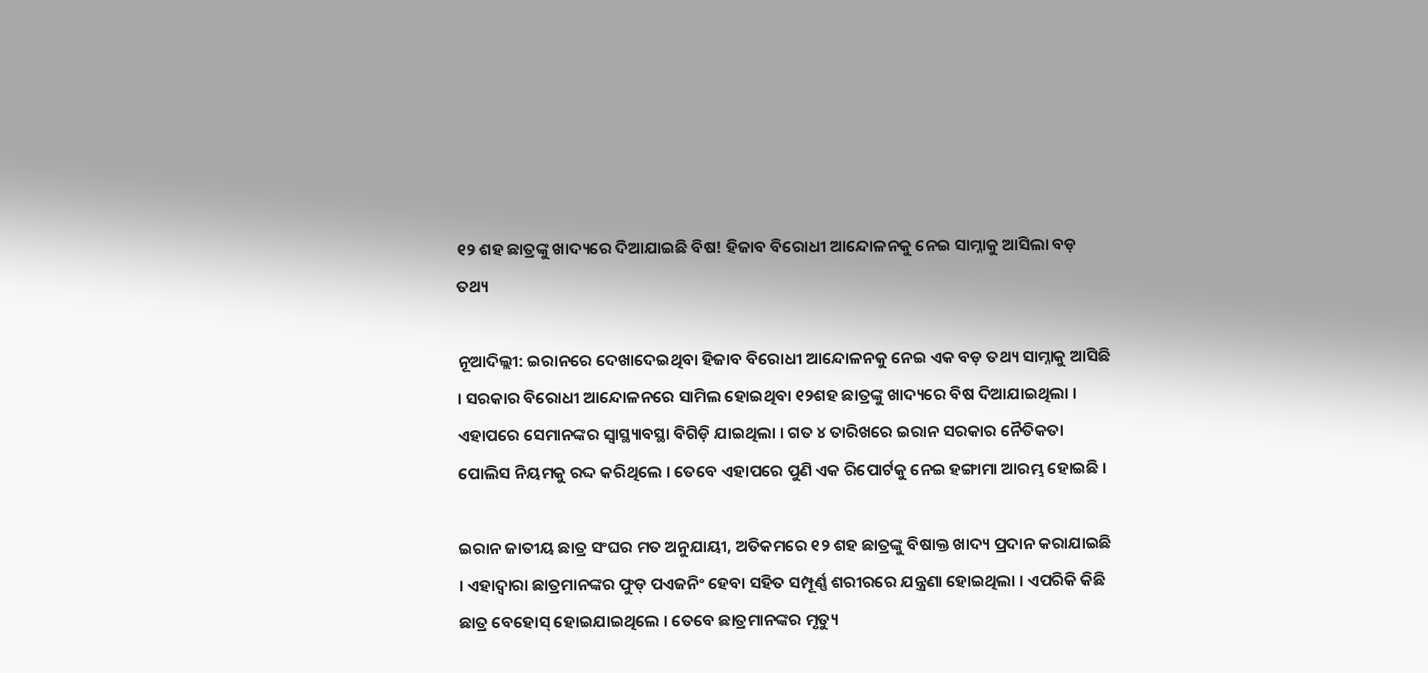୧୨ ଶହ ଛାତ୍ରଙ୍କୁ ଖାଦ୍ୟରେ ଦିଆଯାଇଛି ବିଷ! ହିଜାବ ବିରୋଧୀ ଆନ୍ଦୋଳନକୁ ନେଇ ସାମ୍ନାକୁ ଆସିଲା ବଡ଼ ତଥ୍ୟ

ନୂଆଦିଲ୍ଲୀ: ଇରାନରେ ଦେଖାଦେଇଥିବା ହିଜାବ ବିରୋଧୀ ଆନ୍ଦୋଳନକୁ ନେଇ ଏକ ବଡ଼ ତଥ୍ୟ ସାମ୍ନାକୁ ଆସିଛି । ସରକାର ବିରୋଧୀ ଆନ୍ଦୋଳନରେ ସାମିଲ ହୋଇଥିବା ୧୨ଶହ ଛାତ୍ରଙ୍କୁ ଖାଦ୍ୟରେ ବିଷ ଦିଆଯାଇଥିଲା । ଏହାପରେ ସେମାନଙ୍କର ସ୍ୱାସ୍ଥ୍ୟାବସ୍ଥା ବିଗିଡ଼ି ଯାଇଥିଲା । ଗତ ୪ ତାରିଖରେ ଇରାନ ସରକାର ନୈତିକତା ପୋଲିସ ନିୟମକୁ ରଦ୍ଦ କରିଥିଲେ । ତେବେ ଏହାପରେ ପୁଣି ଏକ ରିପୋର୍ଟକୁ ନେଇ ହଙ୍ଗାମା ଆରମ୍ଭ ହୋଇଛି ।

ଇରାନ ଜାତୀୟ ଛାତ୍ର ସଂଘର ମତ ଅନୁଯାୟୀ, ଅତିକମରେ ୧୨ ଶହ ଛାତ୍ରଙ୍କୁ ବିଷାକ୍ତ ଖାଦ୍ୟ ପ୍ରଦାନ କରାଯାଇଛି । ଏହାଦ୍ୱାରା ଛାତ୍ରମାନଙ୍କର ଫୁଡ୍ ପଏଜନିଂ ହେବା ସହିତ ସମ୍ପୂର୍ଣ୍ଣ ଶରୀରରେ ଯନ୍ତ୍ରଣା ହୋଇଥିଲା । ଏପରିକି କିଛି ଛାତ୍ର ବେହୋସ୍ ହୋଇଯାଇଥିଲେ । ତେବେ ଛାତ୍ରମାନଙ୍କର ମୃତ୍ୟୁ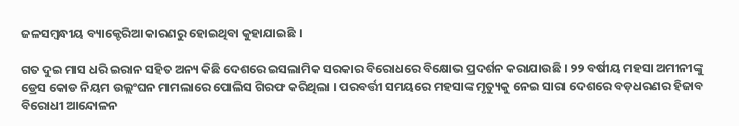ଜଳସମ୍ବନ୍ଧୀୟ ବ୍ୟାକ୍ଟେରିଆ କାରଣରୁ ହୋଇଥିବା କୁହାଯାଇଛି ।

ଗତ ଦୁଇ ମାସ ଧରି ଇରାନ ସହିତ ଅନ୍ୟ କିଛି ଦେଶରେ ଇସଲାମିକ ସରକାର ବିରୋଧରେ ବିକ୍ଷୋଭ ପ୍ରଦର୍ଶନ କରାଯାଉଛି । ୨୨ ବର୍ଷୀୟ ମହସା ଅମୀନୀଙ୍କୁ ଡ୍ରେସ କୋଡ ନିୟମ ଉଲ୍ଲଂଘନ ମାମଲାରେ ପୋଲିସ ଗିରଫ କରିଥିଲା । ପରବର୍ତ୍ତୀ ସମୟରେ ମହସାଙ୍କ ମୃତ୍ୟୁକୁ ନେଇ ସାରା ଦେଶରେ ବଡ଼ଧରଣର ହିଜାବ ବିରୋଧୀ ଆନ୍ଦୋଳନ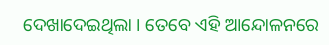ଦେଖାଦେଇଥିଲା । ତେବେ ଏହି ଆନ୍ଦୋଳନରେ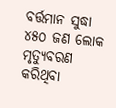ବର୍ତ୍ତମାନ ସୁଦ୍ଧା ୪୫୦ ଜଣ ଲୋକ ମୃତ୍ୟୁବରଣ କରିଥିବା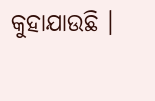କୁହାଯାଉଛି ।